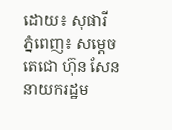ដោយ៖ សុផារី
ភ្នំពេញ៖ សម្ដេចតេជោ ហ៊ុន សែន នាយករដ្ឋម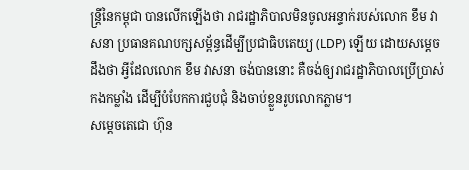ន្ត្រីនៃកម្ពុជា បានលើកឡើងថា រាជរដ្ឋាភិបាលមិនចូលអន្ទាក់របស់លោក ខឹម វាសនា ប្រធានគណបក្សសម្ព័ន្ធដើម្បីប្រជាធិបតេយ្យ (LDP) ឡើយ ដោយសម្តេចដឹងថា អ្វីដែលលោក ខឹម វាសនា ចង់បាននោះ គឺចង់ឲ្យរាជរដ្ឋាភិបាលប្រើប្រាស់កងកម្លាំង ដើម្បីបំបែកការជួបជុំ និងចាប់ខ្លួនរូបលោកភ្លាម។
សម្តេចតេជោ ហ៊ុន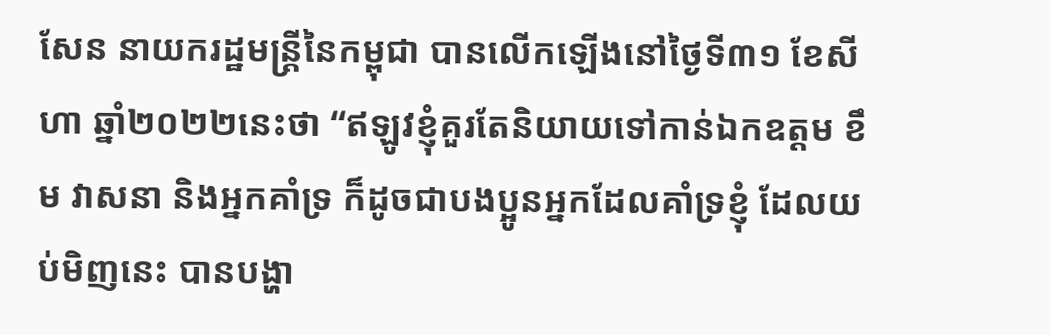សែន នាយករដ្ឋមន្ត្រីនៃកម្ពុជា បានលើកឡើងនៅថ្ងៃទី៣១ ខែសីហា ឆ្នាំ២០២២នេះថា “ឥឡូវខ្ញុំគួរតែនិយាយទៅកាន់ឯកឧត្ដម ខឹម វាសនា និងអ្នកគាំទ្រ ក៏ដូចជាបងប្អូនអ្នកដែលគាំទ្រខ្ញុំ ដែលយប់មិញនេះ បានបង្ហា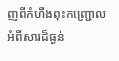ញពីកំហឹងពុះកញ្ជ្រោលអំពីសារដ៏ធ្ងន់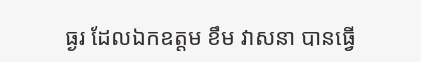ធ្ងរ ដែលឯកឧត្ដម ខឹម វាសនា បានធ្វើ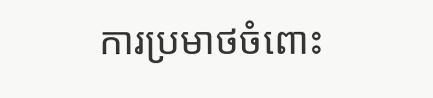ការប្រមាថចំពោះ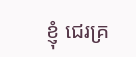ខ្ញុំ ជេរគ្រ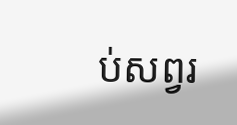ប់សព្វរ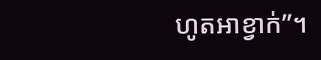ហូតអាខ្វាក់”។